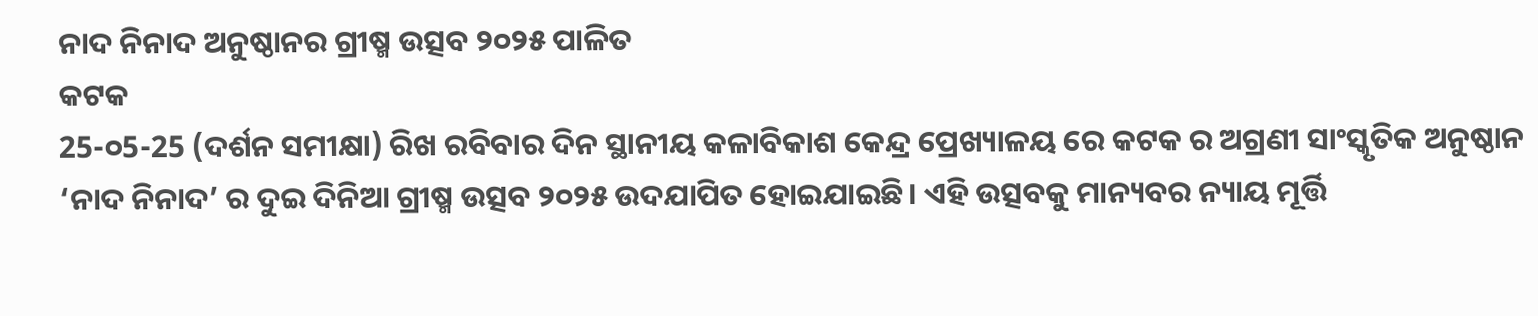ନାଦ ନିନାଦ ଅନୁଷ୍ଠାନର ଗ୍ରୀଷ୍ମ ଉତ୍ସବ ୨୦୨୫ ପାଳିତ
କଟକ
25-୦5-25 (ଦର୍ଶନ ସମୀକ୍ଷା) ରିଖ ରବିବାର ଦିନ ସ୍ଥାନୀୟ କଳାବିକାଶ କେନ୍ଦ୍ର ପ୍ରେଖ୍ୟାଳୟ ରେ କଟକ ର ଅଗ୍ରଣୀ ସାଂସ୍କୃତିକ ଅନୁଷ୍ଠାନ ‘ନାଦ ନିନାଦ’ ର ଦୁଇ ଦିନିଆ ଗ୍ରୀଷ୍ମ ଉତ୍ସବ ୨୦୨୫ ଉଦଯାପିତ ହୋଇଯାଇଛି। ଏହି ଉତ୍ସବକୁ ମାନ୍ୟବର ନ୍ୟାୟ ମୂର୍ତ୍ତି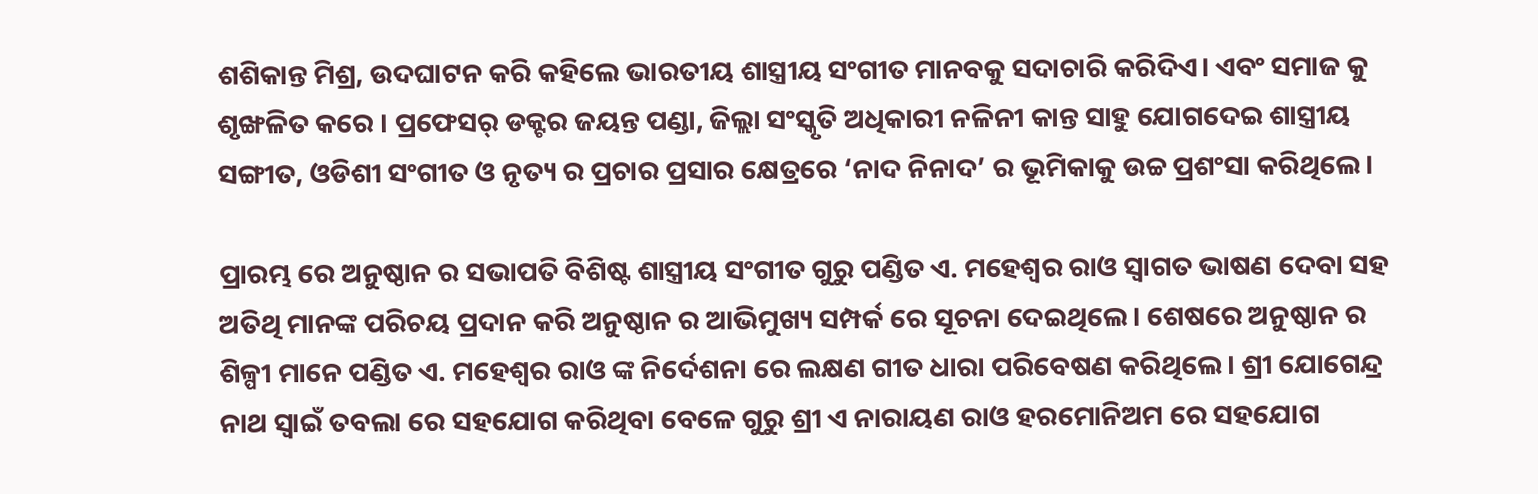ଶଶିକାନ୍ତ ମିଶ୍ର, ଉଦଘାଟନ କରି କହିଲେ ଭାରତୀୟ ଶାସ୍ତ୍ରୀୟ ସଂଗୀତ ମାନବକୁ ସଦାଚାରି କରିଦିଏ। ଏବଂ ସମାଜ କୁ ଶୃଙ୍ଖଳିତ କରେ । ପ୍ରଫେସର୍ ଡକ୍ଟର ଜୟନ୍ତ ପଣ୍ଡା, ଜିଲ୍ଲା ସଂସ୍କୃତି ଅଧିକାରୀ ନଳିନୀ କାନ୍ତ ସାହୁ ଯୋଗଦେଇ ଶାସ୍ତ୍ରୀୟ ସଙ୍ଗୀତ, ଓଡିଶୀ ସଂଗୀତ ଓ ନୃତ୍ୟ ର ପ୍ରଚାର ପ୍ରସାର କ୍ଷେତ୍ରରେ ‘ନାଦ ନିନାଦ’ ର ଭୂମିକାକୁ ଉଚ୍ଚ ପ୍ରଶଂସା କରିଥିଲେ।

ପ୍ରାରମ୍ଭ ରେ ଅନୁଷ୍ଠାନ ର ସଭାପତି ବିଶିଷ୍ଟ ଶାସ୍ତ୍ରୀୟ ସଂଗୀତ ଗୁରୁ ପଣ୍ଡିତ ଏ. ମହେଶ୍ୱର ରାଓ ସ୍ୱାଗତ ଭାଷଣ ଦେବା ସହ ଅତିଥି ମାନଙ୍କ ପରିଚୟ ପ୍ରଦାନ କରି ଅନୁଷ୍ଠାନ ର ଆଭିମୁଖ୍ୟ ସମ୍ପର୍କ ରେ ସୂଚନା ଦେଇଥିଲେ। ଶେଷରେ ଅନୁଷ୍ଠାନ ର ଶିଳ୍ପୀ ମାନେ ପଣ୍ଡିତ ଏ. ମହେଶ୍ୱର ରାଓ ଙ୍କ ନିର୍ଦେଶନା ରେ ଲକ୍ଷଣ ଗୀତ ଧାରା ପରିବେଷଣ କରିଥିଲେ। ଶ୍ରୀ ଯୋଗେନ୍ଦ୍ର ନାଥ ସ୍ୱାଇଁ ତବଲା ରେ ସହଯୋଗ କରିଥିବା ବେଳେ ଗୁରୁ ଶ୍ରୀ ଏ ନାରାୟଣ ରାଓ ହରମୋନିଅମ ରେ ସହଯୋଗ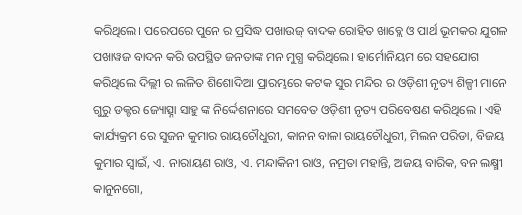କରିଥିଲେ। ପରେପରେ ପୁନେ ର ପ୍ରସିଦ୍ଧ ପଖାଉଜ୍ ବାଦକ ରୋହିତ ଖାବ୍ଲେ ଓ ପାର୍ଥ ଭୂମକର ଯୁଗଳ ପଖାୱଜ ବାଦନ କରି ଉପସ୍ଥିତ ଜନତାଙ୍କ ମନ ମୁଗ୍ଧ କରିଥିଲେ। ହାର୍ମୋନିୟମ ରେ ସହଯୋଗ କରିଥିଲେ ଦିଲ୍ଲୀ ର ଲଳିତ ଶିଶୋଦିଆ ପ୍ରାରମ୍ଭରେ କଟକ ସୁର ମନ୍ଦିର ର ଓଡ଼ିଶୀ ନୃତ୍ୟ ଶିଳ୍ପୀ ମାନେ ଗୁରୁ ଡକ୍ଟର ଜ୍ୟୋତ୍ସ୍ନା ସାହୁ ଙ୍କ ନିର୍ଦ୍ଦେଶନାରେ ସମବେତ ଓଡ଼ିଶୀ ନୃତ୍ୟ ପରିବେଷଣ କରିଥିଲେ । ଏହି କାର୍ଯ୍ୟକ୍ରମ ରେ ସୁଜନ କୁମାର ରାୟଚୌଧୁରୀ, କାନନ ବାଳା ରାୟଚୌଧୁରୀ, ମିଲନ ପରିଡା, ବିଜୟ କୁମାର ସ୍ୱାଇଁ, ଏ. ନାରାୟଣ ରାଓ, ଏ. ମନ୍ଦାକିନୀ ରାଓ, ନମ୍ରତା ମହାନ୍ତି, ଅଜୟ ବାରିକ, ବନ ଲକ୍ଷ୍ମୀ କାନୁନଗୋ,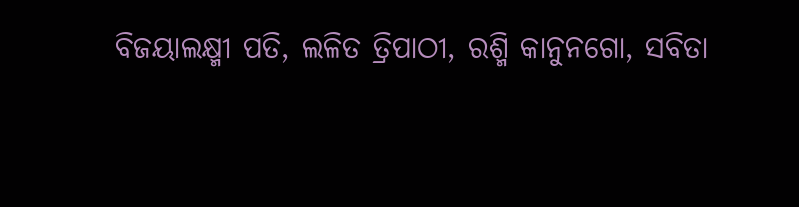ବିଜୟାଲକ୍ଷ୍ମୀ ପତି, ଲଳିତ ତ୍ରିପାଠୀ, ରଶ୍ମି କାନୁନଗୋ, ସବିତା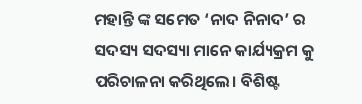ମହାନ୍ତି ଙ୍କ ସମେତ ‘ନାଦ ନିନାଦ’ ର ସଦସ୍ୟ ସଦସ୍ୟା ମାନେ କାର୍ଯ୍ୟକ୍ରମ କୁ ପରିଚାଳନା କରିଥିଲେ। ବିଶିଷ୍ଟ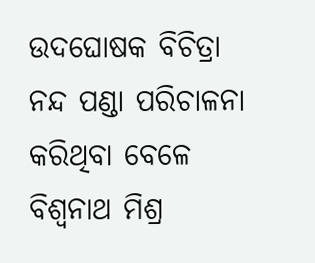ଉଦଘୋଷକ ବିଚିତ୍ରା ନନ୍ଦ ପଣ୍ଡା ପରିଚାଳନା କରିଥିବା ବେଳେ ବିଶ୍ୱନାଥ ମିଶ୍ର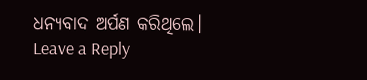ଧନ୍ୟବାଦ ଅର୍ପଣ କରିଥିଲେ।
Leave a Reply